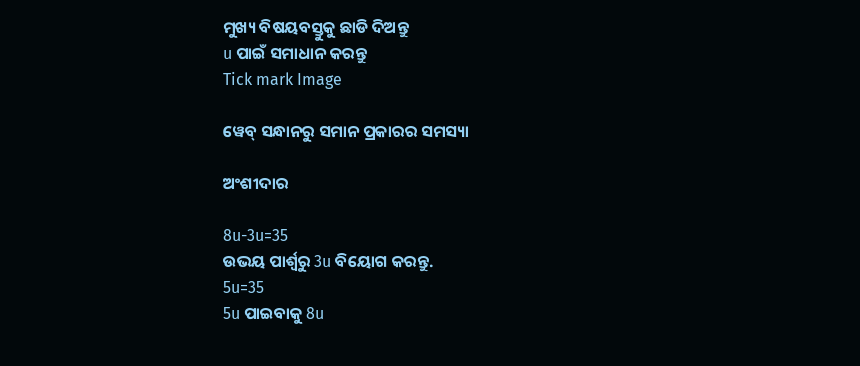ମୁଖ୍ୟ ବିଷୟବସ୍ତୁକୁ ଛାଡି ଦିଅନ୍ତୁ
u ପାଇଁ ସମାଧାନ କରନ୍ତୁ
Tick mark Image

ୱେବ୍ ସନ୍ଧାନରୁ ସମାନ ପ୍ରକାରର ସମସ୍ୟା

ଅଂଶୀଦାର

8u-3u=35
ଉଭୟ ପାର୍ଶ୍ୱରୁ 3u ବିୟୋଗ କରନ୍ତୁ.
5u=35
5u ପାଇବାକୁ 8u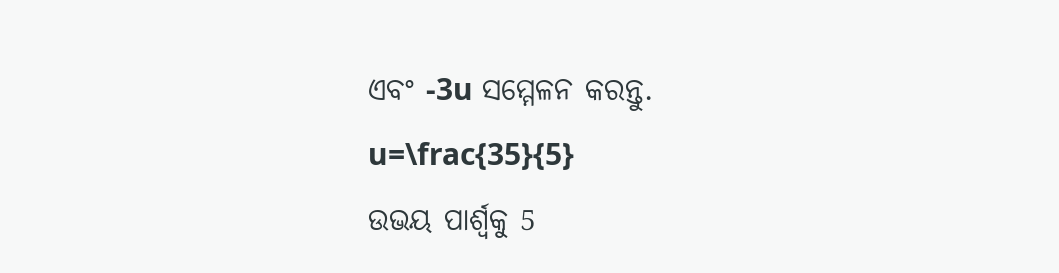ଏବଂ -3u ସମ୍ମେଳନ କରନ୍ତୁ.
u=\frac{35}{5}
ଉଭୟ ପାର୍ଶ୍ୱକୁ 5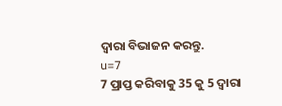ଦ୍ୱାରା ବିଭାଜନ କରନ୍ତୁ.
u=7
7 ପ୍ରାପ୍ତ କରିବାକୁ 35 କୁ 5 ଦ୍ୱାରା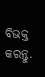ବିଭକ୍ତ କରନ୍ତୁ.